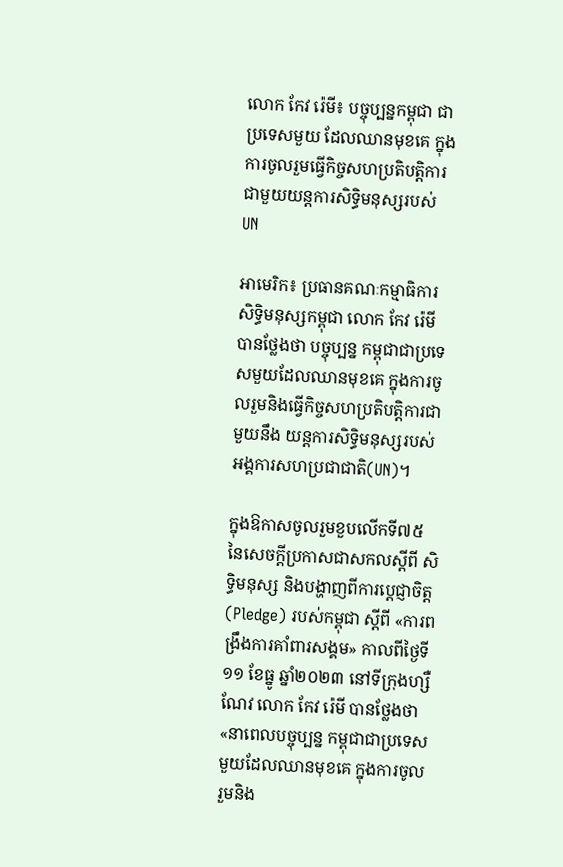លោក កែវ រ៉េមី៖ បច្ចុប្បន្នកម្ពុជា ជាប្រទេសមួយ ដែលឈានមុខគេ ក្នុងការចូលរួមធ្វើកិច្ចសហប្រតិបត្តិការ ជាមួយយន្តការសិទ្ធិមនុស្សរបស់UN

អាមេរិក៖ ប្រធានគណៈកម្មាធិការសិទ្ធិមនុស្សកម្ពុជា លោក កែវ រ៉េមី បានថ្លែងថា បច្ចុប្បន្ន កម្ពុជាជាប្រទេសមួយដែលឈានមុខគេ ក្នុងការចូលរួមនិងធ្វើកិច្ចសហប្រតិបត្តិការជាមួយនឹង យន្តការសិទ្ធិមនុស្សរបស់អង្គការសហប្រជាជាតិ(UN)។

ក្នុងឱកាសចូលរួមខួបលើកទី៧៥ នៃសេចក្តីប្រកាសជាសកលស្តីពី សិទ្ធិមនុស្ស និងបង្ហាញពីការប្តេជ្ញាចិត្ត (Pledge) របស់កម្ពុជា ស្ដីពី «ការពង្រឹងការគាំពារសង្គម» កាលពីថ្ងៃទី១១ ខែធ្នូ ឆ្នាំ២០២៣ នៅទីក្រុងហ្សឺណែវ លោក កែវ រ៉េមី បានថ្លែងថា «នាពេលបច្ចុប្បន្ន កម្ពុជាជាប្រទេសមួយដែលឈានមុខគេ ក្នុងការចូលរួមនិង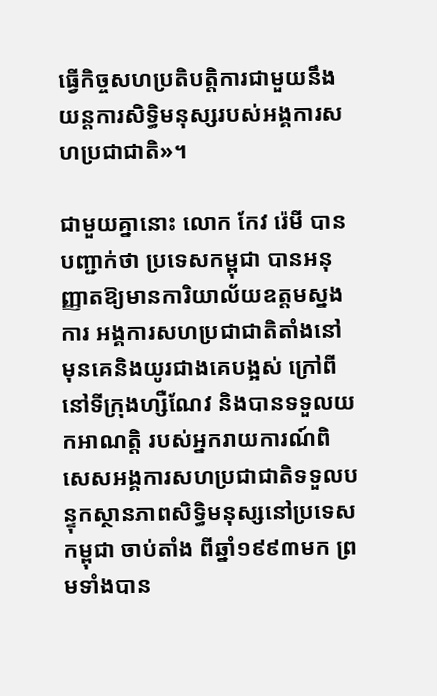ធ្វើកិច្ចសហប្រតិបត្តិការជាមួយនឹង យន្តការសិទ្ធិមនុស្សរបស់អង្គការសហប្រជាជាតិ»។

ជាមួយគ្នានោះ លោក កែវ រ៉េមី បានបញ្ជាក់ថា ប្រទេសកម្ពុជា បានអនុញ្ញាតឱ្យមានការិយាល័យឧត្តមស្នងការ អង្គការសហប្រជាជាតិតាំងនៅ មុនគេនិងយូរជាងគេបង្អស់ ក្រៅពីនៅទីក្រុងហ្សឺណែវ និងបានទទួលយកអាណត្តិ របស់អ្នករាយការណ៍ពិសេសអង្គការសហប្រជាជាតិទទួលបន្ទុកស្ថានភាពសិទ្ធិមនុស្សនៅប្រទេសកម្ពុជា ចាប់តាំង ពីឆ្នាំ១៩៩៣មក ព្រមទាំងបាន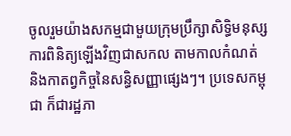ចូលរួមយ៉ាងសកម្មជាមួយក្រុមប្រឹក្សាសិទ្ធិមនុស្ស ការពិនិត្យឡើងវិញជាសកល តាមកាលកំណត់ និងកាតព្វកិច្ចនៃសន្ធិសញ្ញាផ្សេងៗ។ ប្រទេសកម្ពុជា ក៏ជារដ្ឋភា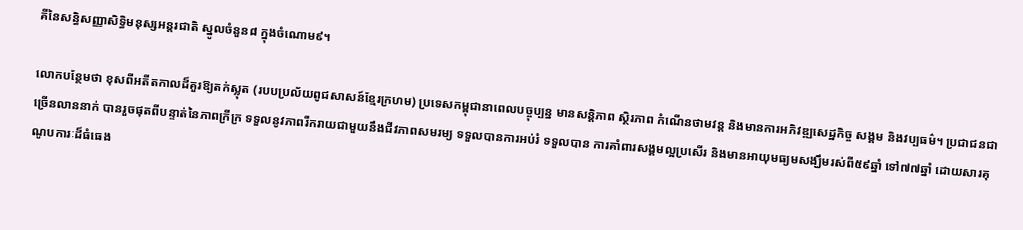គីនៃសន្ធិសញ្ញាសិទ្ធិមនុស្សអន្តរជាតិ ស្នូលចំនួន៨ ក្នុងចំណោម៩។

លោកបន្ថែមថា ខុសពីអតីតកាលដ៏គួរឱ្យតក់ស្លុត (របបប្រល័យពូជសាសន៍ខ្មែរក្រហម) ប្រទេសកម្ពុជានាពេលបច្ចុប្បន្ន មានសន្តិភាព ស្ថិរភាព កំណើនថាមវន្ត និងមានការអភិវឌ្ឍសេដ្ឋកិច្ច សង្គម និងវប្បធម៌។ ប្រជាជនជាច្រើនលាននាក់ បានរួចផុតពីបន្ទាត់នៃភាពក្រីក្រ ទទួលនូវភាពរីករាយជាមួយនឹងជីវភាពសមរម្យ ទទួលបានការអប់រំ ទទួលបាន ការគាំពារសង្គមល្អប្រសើរ និងមានអាយុមធ្យមសង្ឃឹមរស់ពី៥៩ឆ្នាំ ទៅ៧៧ឆ្នាំ ដោយសារគុណូបការៈដ៏ធំធេង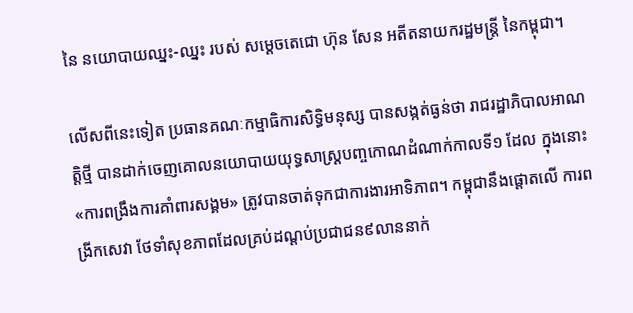នៃ នយោបាយឈ្នះ-ឈ្នះ របស់ សម្ដេចតេជោ ហ៊ុន សែន អតីតនាយករដ្ឋមន្ត្រី នៃកម្ពុជា។

លើសពីនេះទៀត ប្រធានគណៈកម្មាធិការសិទ្ធិមនុស្ស បានសង្កត់ធ្ងន់ថា រាជរដ្ឋាភិបាលអាណត្តិថ្មី បានដាក់ចេញគោលនយោបាយយុទ្ធសាស្ត្របញ្ចកោណដំណាក់កាលទី១ ដែល ក្នុងនោះ «ការពង្រឹងការគាំពារសង្គម» ត្រូវបានចាត់ទុកជាការងារអាទិភាព។ កម្ពុជានឹងផ្តោតលើ ការពង្រីកសេវា ថែទាំសុខភាពដែលគ្រប់ដណ្តប់ប្រជាជន៩លាននាក់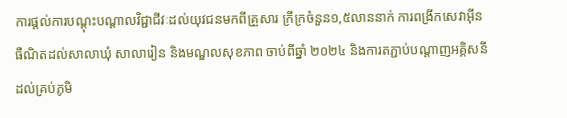ការផ្តល់ការបណ្តុះបណ្តាលវិជ្ជាជីវៈដល់យុវជនមកពីគ្រួសារ ក្រីក្រចំនួន១,៥លាននាក់ ការពង្រីកសេវាអ៊ីនធឺណិតដល់សាលាឃុំ សាលារៀន និងមណ្ឌលសុខភាព ចាប់ពីឆ្នាំ ២០២៤ និងការតភ្ជាប់បណ្តាញអគ្គិសនីដល់គ្រប់ភូមិ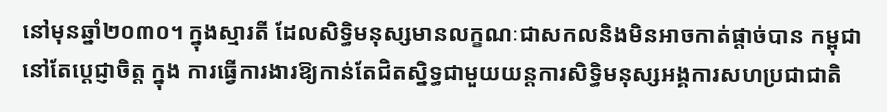នៅមុនឆ្នាំ២០៣០។ ក្នុងស្មារតី ដែលសិទ្ធិមនុស្សមានលក្ខណៈជាសកលនិងមិនអាចកាត់ផ្តាច់បាន កម្ពុជានៅតែប្ដេជ្ញាចិត្ត ក្នុង ការធ្វើការងារឱ្យកាន់តែជិតស្និទ្ធជាមួយយន្តការសិទ្ធិមនុស្សអង្គការសហប្រជាជាតិ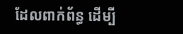ដែលពាក់ព័ន្ធ ដើម្បី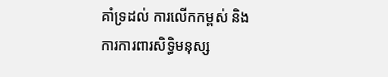គាំទ្រដល់ ការលើកកម្ពស់ និងការការពារសិទ្ធិមនុស្ស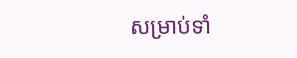សម្រាប់ទាំ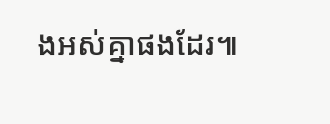ងអស់គ្នាផងដែរ៕